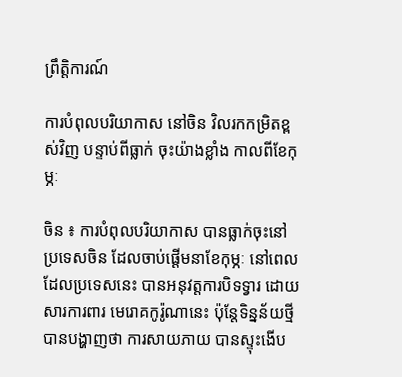ព្រឹត្តិការណ៍

ការបំពុលបរិយាកាស នៅចិន វិលរកកម្រិតខ្ពស់វិញ បន្ទាប់ពីធ្លាក់ ចុះយ៉ាងខ្លាំង កាលពីខែកុម្ភៈ

ចិន ៖ ការបំពុលបរិយាកាស បានធ្លាក់ចុះនៅប្រទេសចិន ដែលចាប់ផ្តើមនាខែកុម្ភៈ នៅពេលដែលប្រទេសនេះ បានអនុវត្តការបិទទ្វារ ដោយសារការពារ មេរោគកូរ៉ូណានេះ ប៉ុន្តែទិន្នន័យថ្មី បានបង្ហាញថា ការសាយភាយ បានស្ទុះងើប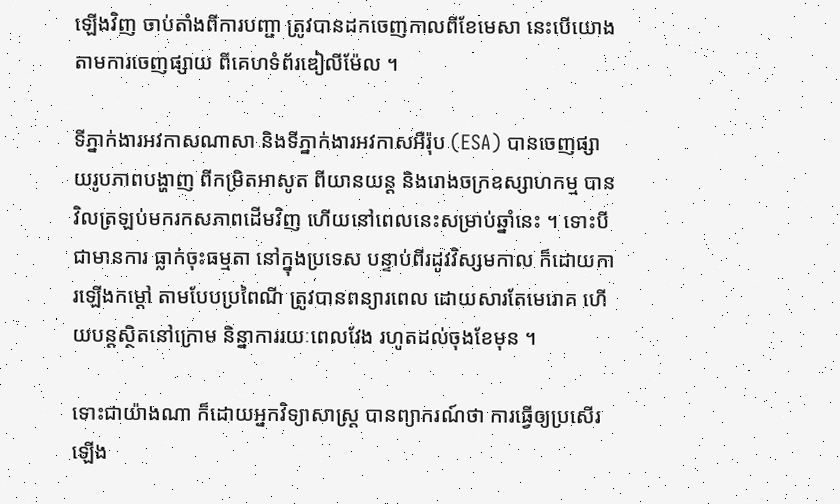ឡើងវិញ ចាប់តាំងពីការបញ្ជា ត្រូវបានដកចេញកាលពីខែមេសា នេះបើយោង តាមការចេញផ្សាយ ពីគេហទំព័រឌៀលីម៉ែល ។

ទីភ្នាក់ងារអវកាសណាសា និងទីភ្នាក់ងារអវកាសអឺរ៉ុប (ESA) បានចេញផ្សាយរូបភាពបង្ហាញ ពីកម្រិតអាសូត ពីយានយន្ត និងរោងចក្រឧស្សាហកម្ម បានវិលត្រឡប់មករកសភាពដើមវិញ ហើយនៅពេលនេះសម្រាប់ឆ្នាំនេះ ។ ទោះបីជាមានការ ធ្លាក់ចុះធម្មតា នៅក្នុងប្រទេស បន្ទាប់ពីរដូវវិស្សមកាល ក៏ដោយការឡើងកម្តៅ តាមបែបប្រពៃណី ត្រូវបានពន្យារពេល ដោយសារតែមេរោគ ហើយបន្តស្ថិតនៅក្រោម និន្នាការរយៈពេលវែង រហូតដល់ចុងខែមុន ។

ទោះជាយ៉ាងណា ក៏ដោយអ្នកវិទ្យាសាស្ត្រ បានព្យាករណ៍ថា ការធ្វើឲ្យប្រសើរឡើង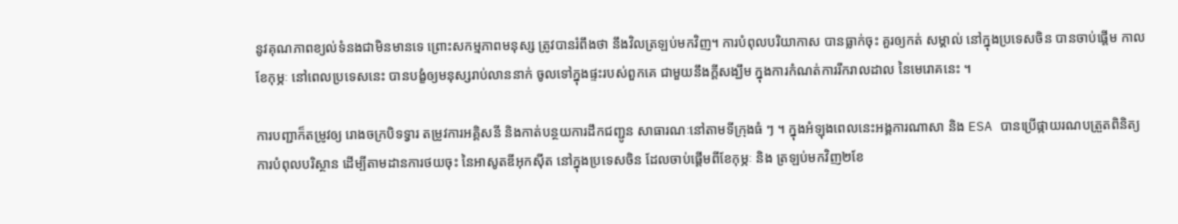នូវគុណភាពខ្យល់ទំនងជាមិនមានទេ ព្រោះសកម្មភាពមនុស្ស ត្រូវបានរំពឹងថា នឹងវិលត្រឡប់មកវិញ។ ការបំពុលបរិយាកាស បានធ្លាក់ចុះ គួរឲ្យកត់ សម្គាល់ នៅក្នុងប្រទេសចិន បានចាប់ផ្តើម កាលខែកុម្ភៈ នៅពេលប្រទេសនេះ បានបង្ខំឲ្យមនុស្សរាប់លាននាក់ ចូលទៅក្នុងផ្ទះរបស់ពួកគេ ជាមួយនឹងក្តីសង្ឃឹម ក្នុងការកំណត់ការរីករាលដាល នៃមេរោគនេះ ។

ការបញ្ជាក៏តម្រូវឲ្យ រោងចក្របិទទ្វារ តម្រូវការអគ្គិសនី និងកាត់បន្ថយការដឹកជញ្ជូន សាធារណៈនៅតាមទីក្រុងធំ ៗ ។ ក្នុងអំឡុងពេលនេះអង្គការណាសា និង ESA បានប្រើផ្កាយរណបត្រួតពិនិត្យ ការបំពុលបរិស្ថាន ដើម្បីតាមដានការថយចុះ នៃអាសូតឌីអុកស៊ីត នៅក្នុងប្រទេសចិន ដែលចាប់ផ្តើមពីខែកុម្ភៈ និង ត្រឡប់មកវិញ២ខែ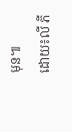មុន៕
ដោយ៖លី ភី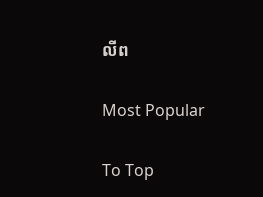លីព

Most Popular

To Top